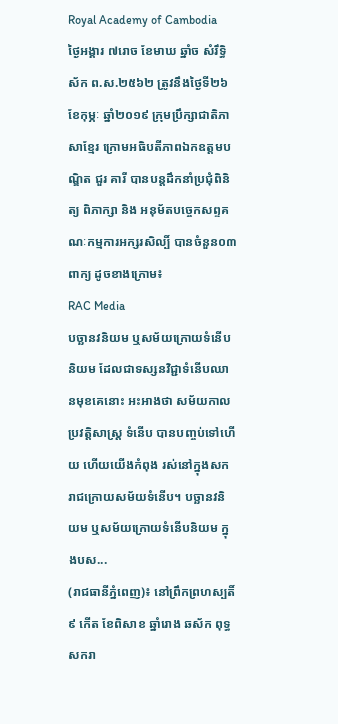Royal Academy of Cambodia
ថ្ងៃអង្គារ ៧រោច ខែមាឃ ឆ្នាំច សំរឹទ្ធិស័ក ព.ស.២៥៦២ ត្រូវនឹងថ្ងៃទី២៦ ខែកុម្ភៈ ឆ្នាំ២០១៩ ក្រុមប្រឹក្សាជាតិភាសាខ្មែរ ក្រោមអធិបតីភាពឯកឧត្តមបណ្ឌិត ជួរ គារី បានបន្តដឹកនាំប្រជុំពិនិត្យ ពិភាក្សា និង អនុម័តបច្ចេកសព្ទគណៈកម្មការអក្សរសិល្បិ៍ បានចំនួន០៣ពាក្យ ដូចខាងក្រោម៖
RAC Media
បច្ឆានវនិយម ឬសម័យក្រោយទំនើបនិយម ដែលជាទស្សនវិជ្ជាទំនើបឈានមុខគេនោះ អះអាងថា សម័យកាលប្រវត្ដិសាស្ដ្រ ទំនើប បានបញ្ចប់ទៅហើយ ហើយយើងកំពុង រស់នៅក្នុងសករាជក្រោយសម័យទំនើប។ បច្ឆានវនិយម ឬសម័យក្រោយទំនើបនិយម ក្នុងបស...
(រាជធានីភ្នំពេញ)៖ នៅព្រឹកព្រហស្បតិ៍ ៩ កើត ខែពិសាខ ឆ្នាំរោង ឆស័ក ពុទ្ធសករា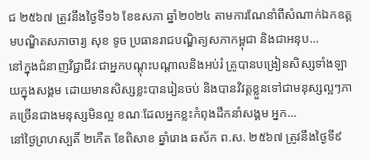ជ ២៥៦៧ ត្រូវនឹងថ្ងៃទី១៦ ខែឧសភា ឆ្នាំ២០២៤ តាមការណែនាំពីសំណាក់ឯកឧត្ដមបណ្ឌិតសភាចារ្យ សុខ ទូច ប្រធានរាជបណ្ឌិត្យសភាកម្ពុជា និងជាអនុប...
នៅក្នុងជំនាញវិជ្ជាជីវៈជាអ្នកបណ្ដុះបណ្ដាលនិងអប់រំ គ្រូបានបង្រៀនសិស្សទាំងឡាយក្នុងសង្គម ដោយមានសិស្សខ្លះបានរៀនចប់ និងបានវិវត្តខ្លួនទៅជាមនុស្សល្អៗភាគច្រើនជាងមនុស្សមិនល្អ ខណៈដែលអ្នកខ្លះកំពុងដឹកនាំសង្គម អ្នក...
នៅថ្ងៃព្រហស្បតិ៍ ២កើត ខែពិសាខ ឆ្នាំរោង ឆស័ក ព.ស. ២៥៦៧ ត្រូវនឹងថ្ងៃទី៩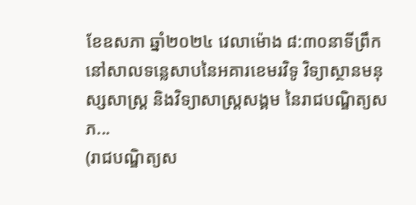ខែឧសភា ឆ្នាំ២០២៤ វេលាម៉ោង ៨:៣០នាទីព្រឹក នៅសាលទន្លេសាបនៃអគារខេមរវិទូ វិទ្យាស្ថានមនុស្សសាស្រ្ត និងវិទ្យាសាស្រ្តសង្គម នៃរាជបណ្ឌិត្យសភ...
(រាជបណ្ឌិត្យស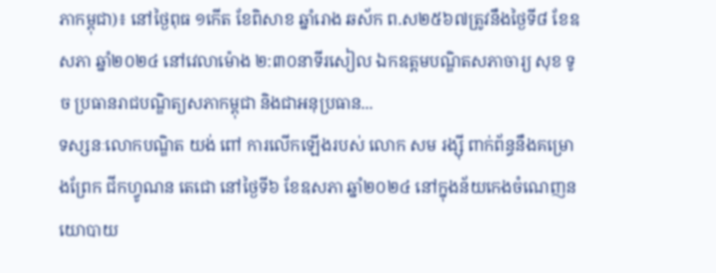ភាកម្ពុជា)៖ នៅថ្ងៃពុធ ១កើត ខែពិសាខ ឆ្នាំរោង ឆស័ក ព.ស២៥៦៧ត្រូវនឹងថ្ងៃទី៨ ខែឧសភា ឆ្នាំ២០២៤ នៅវេលាម៉ោង ២:៣០នាទីរសៀល ឯកឧត្តមបណ្ឌិតសភាចារ្យ សុខ ទូច ប្រធានរាជបណ្ឌិត្យសភាកម្ពុជា និងជាអនុប្រធាន...
ទស្សនៈលោកបណ្ឌិត យង់ ពៅ ការលើកឡើងរបស់ លោក សម រង្ស៊ី ពាក់ព័ន្ធនឹងគម្រោងព្រែក ជីកហ្វូណន តេជោ នៅថ្ងៃទី៦ ខែឧសភា ឆ្នាំ២០២៤ នៅក្នុងន័យកេងចំណេញនយោបាយ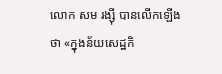លោក សម រង្ស៊ី បានលើកឡើងថា «ក្នុងន័យសេដ្ឋកិ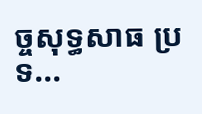ច្ចសុទ្ធសាធ ប្រទ...